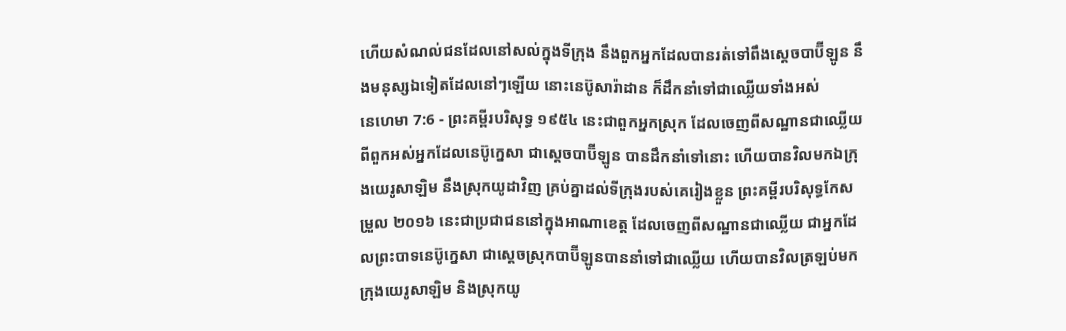ហើយសំណល់ជនដែលនៅសល់ក្នុងទីក្រុង នឹងពួកអ្នកដែលបានរត់ទៅពឹងស្តេចបាប៊ីឡូន នឹងមនុស្សឯទៀតដែលនៅៗឡើយ នោះនេប៊ូសារ៉ាដាន ក៏ដឹកនាំទៅជាឈ្លើយទាំងអស់
នេហេមា 7:6 - ព្រះគម្ពីរបរិសុទ្ធ ១៩៥៤ នេះជាពួកអ្នកស្រុក ដែលចេញពីសណ្ឋានជាឈ្លើយ ពីពួកអស់អ្នកដែលនេប៊ូក្នេសា ជាស្តេចបាប៊ីឡូន បានដឹកនាំទៅនោះ ហើយបានវិលមកឯក្រុងយេរូសាឡិម នឹងស្រុកយូដាវិញ គ្រប់គ្នាដល់ទីក្រុងរបស់គេរៀងខ្លួន ព្រះគម្ពីរបរិសុទ្ធកែសម្រួល ២០១៦ នេះជាប្រជាជននៅក្នុងអាណាខេត្ត ដែលចេញពីសណ្ឋានជាឈ្លើយ ជាអ្នកដែលព្រះបាទនេប៊ូក្នេសា ជាស្តេចស្រុកបាប៊ីឡូនបាននាំទៅជាឈ្លើយ ហើយបានវិលត្រឡប់មកក្រុងយេរូសាឡិម និងស្រុកយូ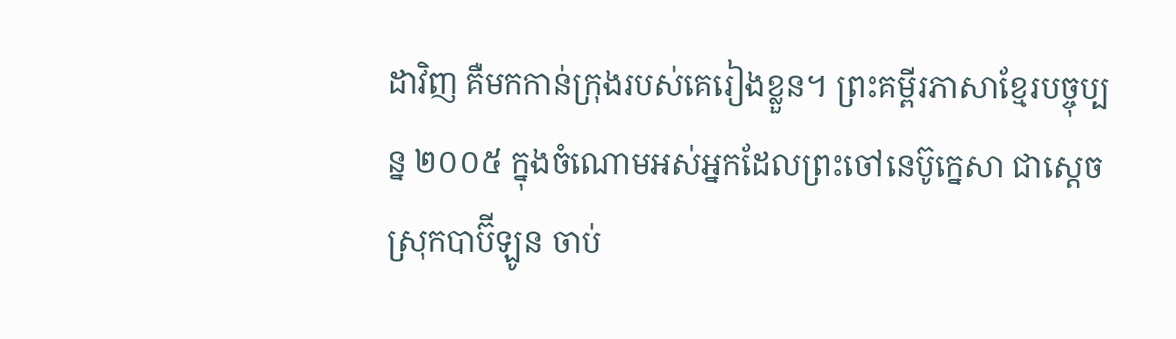ដាវិញ គឺមកកាន់ក្រុងរបស់គេរៀងខ្លួន។ ព្រះគម្ពីរភាសាខ្មែរបច្ចុប្បន្ន ២០០៥ ក្នុងចំណោមអស់អ្នកដែលព្រះចៅនេប៊ូក្នេសា ជាស្ដេចស្រុកបាប៊ីឡូន ចាប់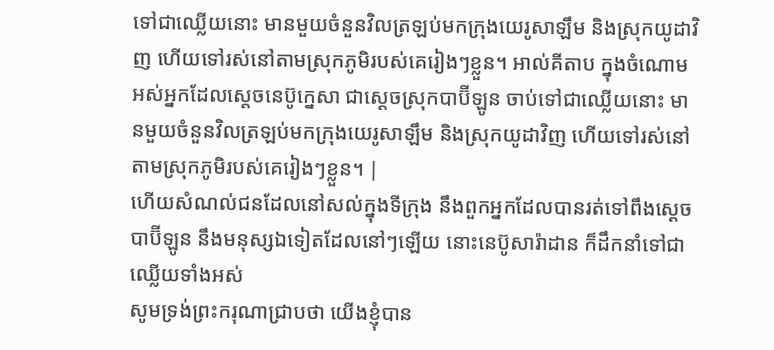ទៅជាឈ្លើយនោះ មានមួយចំនួនវិលត្រឡប់មកក្រុងយេរូសាឡឹម និងស្រុកយូដាវិញ ហើយទៅរស់នៅតាមស្រុកភូមិរបស់គេរៀងៗខ្លួន។ អាល់គីតាប ក្នុងចំណោមអស់អ្នកដែលស្តេចនេប៊ូក្នេសា ជាស្តេចស្រុកបាប៊ីឡូន ចាប់ទៅជាឈ្លើយនោះ មានមួយចំនួនវិលត្រឡប់មកក្រុងយេរូសាឡឹម និងស្រុកយូដាវិញ ហើយទៅរស់នៅតាមស្រុកភូមិរបស់គេរៀងៗខ្លួន។ |
ហើយសំណល់ជនដែលនៅសល់ក្នុងទីក្រុង នឹងពួកអ្នកដែលបានរត់ទៅពឹងស្តេចបាប៊ីឡូន នឹងមនុស្សឯទៀតដែលនៅៗឡើយ នោះនេប៊ូសារ៉ាដាន ក៏ដឹកនាំទៅជាឈ្លើយទាំងអស់
សូមទ្រង់ព្រះករុណាជ្រាបថា យើងខ្ញុំបាន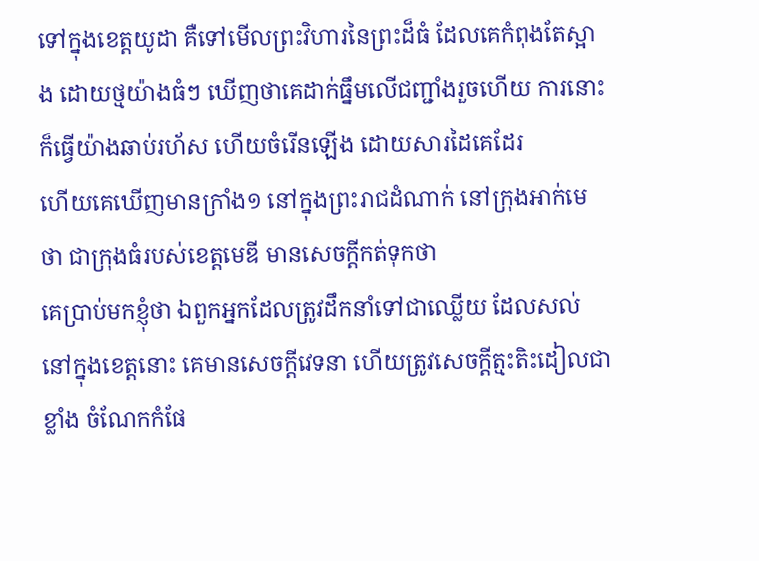ទៅក្នុងខេត្តយូដា គឺទៅមើលព្រះវិហារនៃព្រះដ៏ធំ ដែលគេកំពុងតែស្អាង ដោយថ្មយ៉ាងធំៗ ឃើញថាគេដាក់ធ្នឹមលើជញ្ជាំងរួចហើយ ការនោះក៏ធ្វើយ៉ាងឆាប់រហ័ស ហើយចំរើនឡើង ដោយសារដៃគេដែរ
ហើយគេឃើញមានក្រាំង១ នៅក្នុងព្រះរាជដំណាក់ នៅក្រុងអាក់មេថា ជាក្រុងធំរបស់ខេត្តមេឌី មានសេចក្ដីកត់ទុកថា
គេប្រាប់មកខ្ញុំថា ឯពួកអ្នកដែលត្រូវដឹកនាំទៅជាឈ្លើយ ដែលសល់នៅក្នុងខេត្តនោះ គេមានសេចក្ដីវេទនា ហើយត្រូវសេចក្ដីត្មះតិះដៀលជាខ្លាំង ចំណែកកំផែ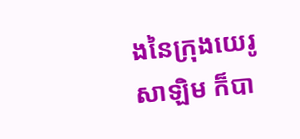ងនៃក្រុងយេរូសាឡិម ក៏បា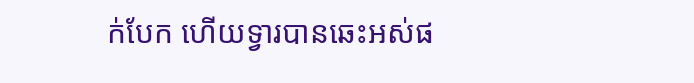ក់បែក ហើយទ្វារបានឆេះអស់ផ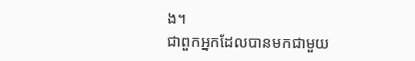ង។
ជាពួកអ្នកដែលបានមកជាមួយ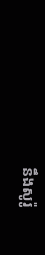នឹងសូរ៉ូ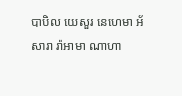បាបិល យេសួរ នេហេមា អ័សារា រ៉ាអាមា ណាហា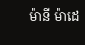ម៉ានី ម៉ាដេ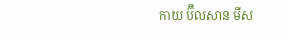កាយ ប៊ីលសាន មីស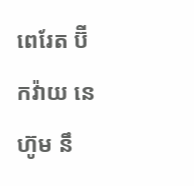ពេរែត ប៊ីកវ៉ាយ នេហ៊ូម នឹ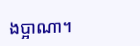ងប្អាណា។